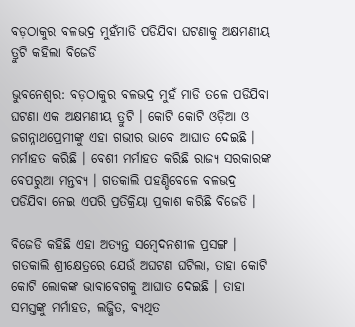ବଡ଼ଠାକୁର ବଳଭଦ୍ର ମୁହଁମାଡି ପଡିଯିବା ଘଟଣାକୁ ଅକ୍ଷମଣୀୟ ତ୍ରୁଟି କହିଲା ବିଜେଡି

ଭୁବନେଶ୍ବର: ବଡ଼ଠାକୁର ବଳଭଦ୍ର ମୁହଁ ମାଡି ତଳେ ପଡିଯିବା ଘଟଣା ଏକ ଅକ୍ଷମଣୀୟ ତ୍ରୁଟି । କୋଟି କୋଟି ଓଡ଼ିଆ ଓ ଜଗନ୍ନାଥପ୍ରେମୀଙ୍କୁ ଏହା ଗଭୀର ଭାବେ ଆଘାତ ଦେଇଛି । ମର୍ମାହତ କରିଛି । ବେଶୀ ମର୍ମାହତ କରିଛି ରାଜ୍ଯ ସରକାରଙ୍କ ବେପରୁଆ ମନ୍ତବ୍ଯ । ଗତକାଲି ପହଣ୍ଡିବେଳେ ବଳଭଦ୍ର ପଡିଯିବା ନେଇ ଏପରି ପ୍ରତିକ୍ରିୟା ପ୍ରକାଶ କରିଛି ବିଜେଡି ।

ବିଜେଡି କହିଛି ଏହା ଅତ୍ୟନ୍ତ ସମ୍ବେଦନଶୀଳ ପ୍ରସଙ୍ଗ । ଗତକାଲି ଶ୍ରୀକ୍ଷେତ୍ରରେ ଯେଉଁ ଅଘଟଣ ଘଟିଲା, ତାହା କୋଟି କୋଟି ଲୋକଙ୍କ ଭାବାବେଗକୁ ଆଘାତ ଦେଇଛି । ତାହା ସମସ୍ତଙ୍କୁ ମର୍ମାହତ, ଲଜ୍ଜିତ, ବ୍ୟଥିତ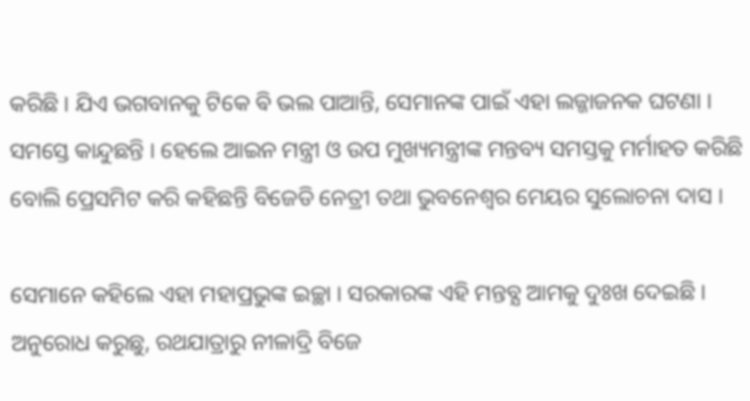କରିଛି । ଯିଏ ଭଗବାନକୁ ଟିକେ ଵି ଭଲ ପାଆନ୍ତି, ସେମାନଙ୍କ ପାଇଁ ଏହା ଲଜ୍ଜାଜନକ ଘଟଣା । ସମସ୍ତେ କାନ୍ଦୁଛନ୍ତି । ହେଲେ ଆଇନ ମନ୍ତ୍ରୀ ଓ ଉପ ମୁଖ୍ୟମନ୍ତ୍ରୀଙ୍କ ମନ୍ତବ୍ୟ ସମସ୍ତକୁ ମର୍ମାହତ କରିଛି ବୋଲି ପ୍ରେସମିଟ କରି କହିଛନ୍ତି ବିଜେଡି ନେତ୍ରୀ ତଥା ଭୁବନେଶ୍ବର ମେୟର ସୁଲୋଚନା ଦାସ ।

ସେମାନେ କହିଲେ ଏହା ମହାପ୍ରଭୁଙ୍କ ଇଚ୍ଛା । ସରକାରଙ୍କ ଏହି ମନ୍ତବ୍ଯ ଆମକୁ ଦୁଃଖ ଦେଇଛି । ଅନୁରୋଧ କରୁଛୁ, ରଥଯାତ୍ରାରୁ ନୀଳାଦ୍ରି ବିଜେ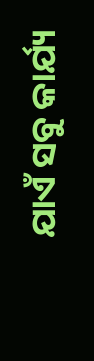ଯାଏଁ ସବୁ କାର୍ଯ୍ୟ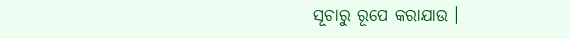ସୂଚାରୁ ରୂପେ କରାଯାଉ ।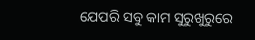ଯେପରି ସବୁ କାମ ସୁରୁଖୁରୁରେ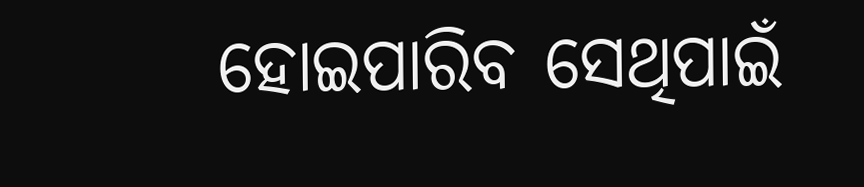ହୋଇପାରିବ ସେଥିପାଇଁ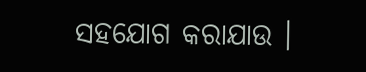ସହଯୋଗ କରାଯାଉ ।